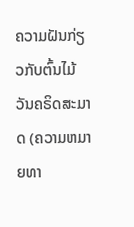ຄວາມຝັນກ່ຽວກັບຕົ້ນໄມ້ວັນຄຣິດສະມາດ (ຄວາມຫມາຍທາ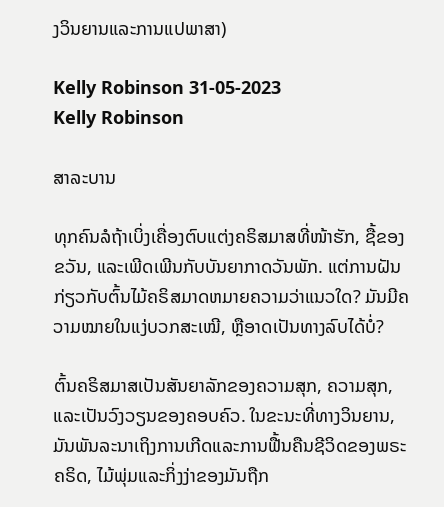ງວິນຍານແລະການແປພາສາ)

Kelly Robinson 31-05-2023
Kelly Robinson

ສາລະບານ

ທຸກຄົນລໍຖ້າເບິ່ງເຄື່ອງຕົບແຕ່ງຄຣິສມາສທີ່ໜ້າຮັກ, ຊື້ຂອງຂວັນ, ແລະເພີດເພີນກັບບັນຍາກາດວັນພັກ. ແຕ່ການຝັນກ່ຽວກັບຕົ້ນໄມ້ຄຣິສມາດຫມາຍຄວາມວ່າແນວໃດ? ມັນມີຄວາມໝາຍໃນແງ່ບວກສະເໝີ, ຫຼືອາດເປັນທາງລົບໄດ້ບໍ່?

ຕົ້ນຄຣິສມາສເປັນສັນຍາລັກຂອງຄວາມສຸກ, ຄວາມສຸກ, ແລະເປັນວົງວຽນຂອງຄອບຄົວ. ໃນຂະນະທີ່ທາງວິນຍານ, ມັນພັນລະນາເຖິງການເກີດແລະການຟື້ນຄືນຊີວິດຂອງພຣະຄຣິດ, ໄມ້ພຸ່ມແລະກິ່ງງ່າຂອງມັນຖືກ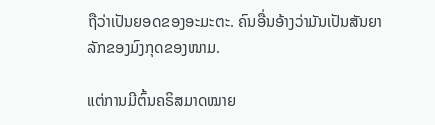ຖືວ່າເປັນຍອດຂອງອະມະຕະ. ຄົນອື່ນອ້າງວ່າມັນເປັນສັນຍາລັກຂອງມົງກຸດຂອງໜາມ.

ແຕ່ການມີຕົ້ນຄຣິສມາດໝາຍ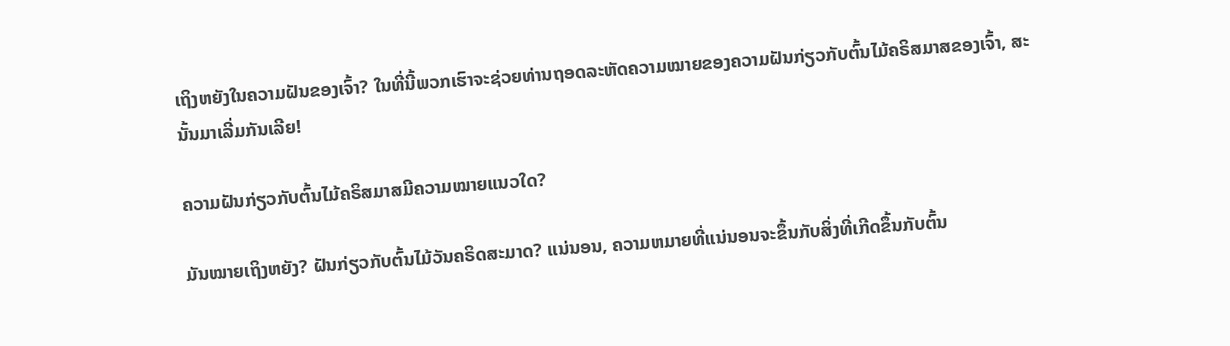ເຖິງຫຍັງໃນຄວາມຝັນຂອງເຈົ້າ? ໃນທີ່ນີ້ພວກເຮົາຈະຊ່ວຍທ່ານຖອດລະຫັດຄວາມໝາຍຂອງຄວາມຝັນກ່ຽວກັບຕົ້ນໄມ້ຄຣິສມາສຂອງເຈົ້າ, ສະນັ້ນມາເລີ່ມກັນເລີຍ!

ຄວາມຝັນກ່ຽວກັບຕົ້ນໄມ້ຄຣິສມາສມີຄວາມໝາຍແນວໃດ?

ມັນໝາຍເຖິງຫຍັງ? ຝັນກ່ຽວກັບຕົ້ນໄມ້ວັນຄຣິດສະມາດ? ແນ່ນອນ, ຄວາມຫມາຍທີ່ແນ່ນອນຈະຂຶ້ນກັບສິ່ງທີ່ເກີດຂຶ້ນກັບຕົ້ນ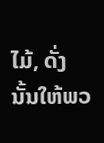ໄມ້, ດັ່ງນັ້ນໃຫ້ພວ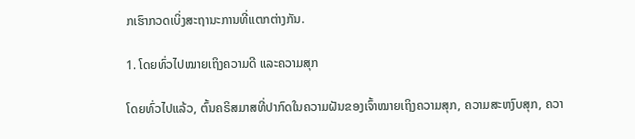ກເຮົາກວດເບິ່ງສະຖານະການທີ່ແຕກຕ່າງກັນ.

1. ໂດຍທົ່ວໄປໝາຍເຖິງຄວາມດີ ແລະຄວາມສຸກ

ໂດຍທົ່ວໄປແລ້ວ, ຕົ້ນຄຣິສມາສທີ່ປາກົດໃນຄວາມຝັນຂອງເຈົ້າໝາຍເຖິງຄວາມສຸກ, ຄວາມສະຫງົບສຸກ, ຄວາ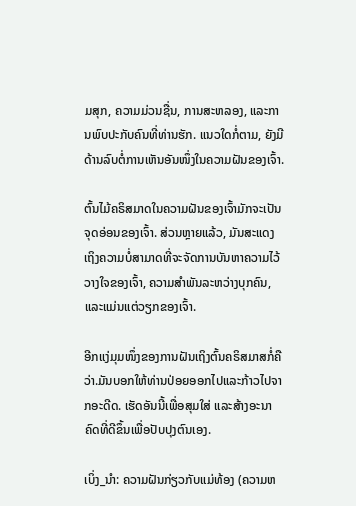ມສຸກ, ຄວາມມ່ວນຊື່ນ, ການສະຫລອງ, ແລະການພົບປະກັບຄົນທີ່ທ່ານຮັກ. ແນວໃດກໍ່ຕາມ, ຍັງມີດ້ານລົບຕໍ່ການເຫັນອັນໜຶ່ງໃນຄວາມຝັນຂອງເຈົ້າ.

ຕົ້ນໄມ້ຄຣິສມາດໃນຄວາມຝັນຂອງເຈົ້າມັກຈະເປັນຈຸດອ່ອນຂອງເຈົ້າ. ສ່ວນຫຼາຍແລ້ວ, ມັນສະແດງເຖິງຄວາມບໍ່ສາມາດທີ່ຈະຈັດການບັນຫາຄວາມໄວ້ວາງໃຈຂອງເຈົ້າ, ຄວາມສໍາພັນລະຫວ່າງບຸກຄົນ, ແລະແມ່ນແຕ່ວຽກຂອງເຈົ້າ.

ອີກແງ່ມຸມໜຶ່ງຂອງການຝັນເຖິງຕົ້ນຄຣິສມາສກໍ່ຄືວ່າ.ມັນບອກໃຫ້ທ່ານປ່ອຍອອກໄປແລະກ້າວໄປຈາກອະດີດ. ເຮັດອັນນີ້ເພື່ອສຸມໃສ່ ແລະສ້າງອະນາຄົດທີ່ດີຂຶ້ນເພື່ອປັບປຸງຕົນເອງ.

ເບິ່ງ_ນຳ: ຄວາມຝັນກ່ຽວກັບແມ່ທ້ອງ (ຄວາມຫ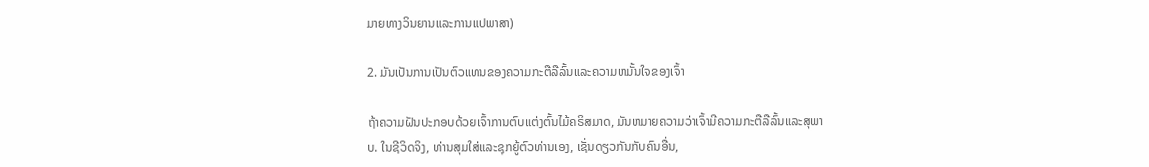ມາຍທາງວິນຍານແລະການແປພາສາ)

2. ມັນເປັນການເປັນຕົວແທນຂອງຄວາມກະຕືລືລົ້ນແລະຄວາມຫມັ້ນໃຈຂອງເຈົ້າ

ຖ້າຄວາມຝັນປະກອບດ້ວຍເຈົ້າການຕົບແຕ່ງຕົ້ນໄມ້ຄຣິສມາດ, ມັນຫມາຍຄວາມວ່າເຈົ້າມີຄວາມກະຕືລືລົ້ນແລະສຸພາບ. ໃນຊີວິດຈິງ, ທ່ານສຸມໃສ່ແລະຊຸກຍູ້ຕົວທ່ານເອງ, ເຊັ່ນດຽວກັນກັບຄົນອື່ນ,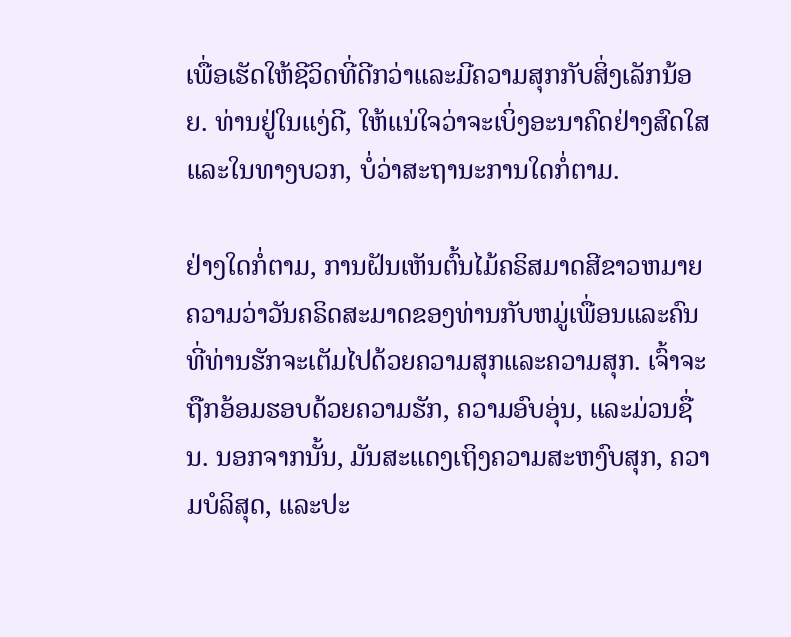ເພື່ອເຮັດໃຫ້ຊີວິດທີ່ດີກວ່າແລະມີຄວາມສຸກກັບສິ່ງເລັກນ້ອຍ. ທ່ານຢູ່ໃນແງ່ດີ, ໃຫ້ແນ່ໃຈວ່າຈະເບິ່ງອະນາຄົດຢ່າງສົດໃສແລະໃນທາງບວກ, ບໍ່ວ່າສະຖານະການໃດກໍ່ຕາມ.

ຢ່າງໃດກໍ່ຕາມ, ການຝັນເຫັນຕົ້ນໄມ້ຄຣິສມາດສີຂາວຫມາຍຄວາມວ່າວັນຄຣິດສະມາດຂອງທ່ານກັບຫມູ່ເພື່ອນແລະຄົນທີ່ທ່ານຮັກຈະເຕັມໄປດ້ວຍຄວາມສຸກແລະຄວາມສຸກ. ເຈົ້າຈະຖືກອ້ອມຮອບດ້ວຍຄວາມຮັກ, ຄວາມອົບອຸ່ນ, ແລະມ່ວນຊື່ນ. ນອກຈາກນັ້ນ, ມັນສະແດງເຖິງຄວາມສະຫງົບສຸກ, ຄວາມບໍລິສຸດ, ແລະປະ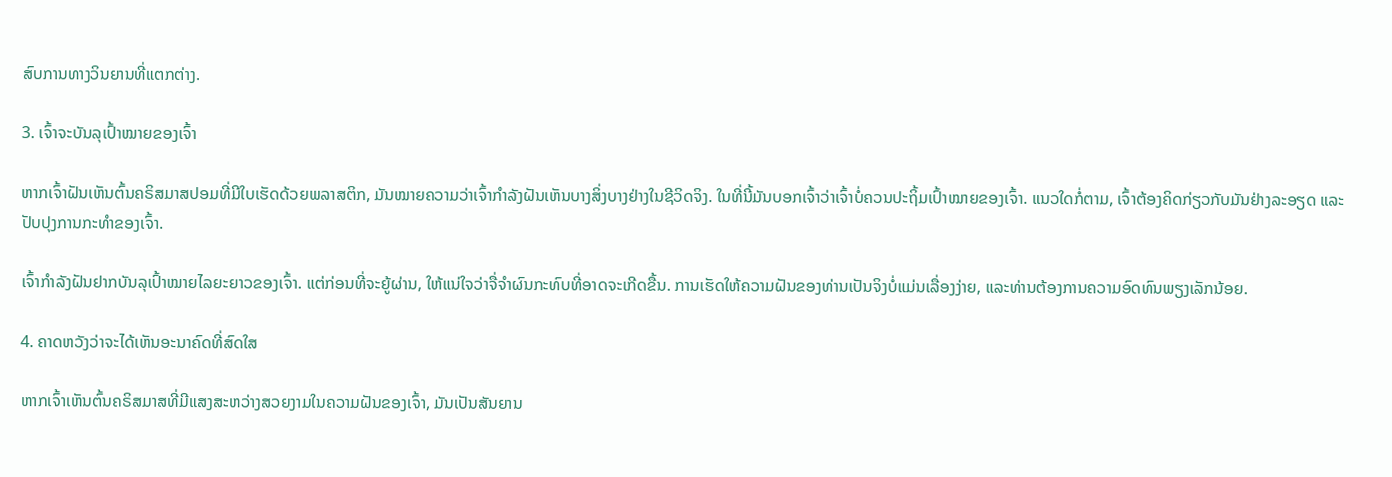ສົບການທາງວິນຍານທີ່ແຕກຕ່າງ.

3. ເຈົ້າຈະບັນລຸເປົ້າໝາຍຂອງເຈົ້າ

ຫາກເຈົ້າຝັນເຫັນຕົ້ນຄຣິສມາສປອມທີ່ມີໃບເຮັດດ້ວຍພລາສຕິກ, ມັນໝາຍຄວາມວ່າເຈົ້າກຳລັງຝັນເຫັນບາງສິ່ງບາງຢ່າງໃນຊີວິດຈິງ. ໃນທີ່ນີ້ມັນບອກເຈົ້າວ່າເຈົ້າບໍ່ຄວນປະຖິ້ມເປົ້າໝາຍຂອງເຈົ້າ. ແນວໃດກໍ່ຕາມ, ເຈົ້າຕ້ອງຄິດກ່ຽວກັບມັນຢ່າງລະອຽດ ແລະ ປັບປຸງການກະທຳຂອງເຈົ້າ.

ເຈົ້າກຳລັງຝັນຢາກບັນລຸເປົ້າໝາຍໄລຍະຍາວຂອງເຈົ້າ. ແຕ່ກ່ອນທີ່ຈະຍູ້ຜ່ານ, ໃຫ້ແນ່ໃຈວ່າຈື່ຈໍາຜົນກະທົບທີ່ອາດຈະເກີດຂື້ນ. ການເຮັດໃຫ້ຄວາມຝັນຂອງທ່ານເປັນຈິງບໍ່ແມ່ນເລື່ອງງ່າຍ, ແລະທ່ານຕ້ອງການຄວາມອົດທົນພຽງເລັກນ້ອຍ.

4. ຄາດຫວັງວ່າຈະໄດ້ເຫັນອະນາຄົດທີ່ສົດໃສ

ຫາກເຈົ້າເຫັນຕົ້ນຄຣິສມາສທີ່ມີແສງສະຫວ່າງສວຍງາມໃນຄວາມຝັນຂອງເຈົ້າ, ມັນເປັນສັນຍານ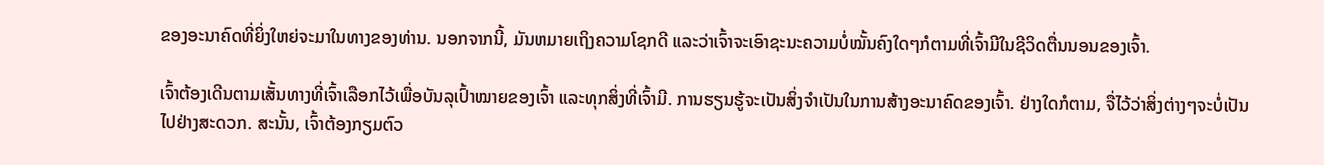ຂອງອະນາຄົດທີ່ຍິ່ງໃຫຍ່ຈະມາໃນທາງຂອງທ່ານ. ນອກຈາກນີ້, ມັນຫມາຍເຖິງຄວາມໂຊກດີ ແລະວ່າເຈົ້າຈະເອົາຊະນະຄວາມບໍ່ໝັ້ນຄົງໃດໆກໍຕາມທີ່ເຈົ້າມີໃນຊີວິດຕື່ນນອນຂອງເຈົ້າ.

ເຈົ້າຕ້ອງເດີນຕາມເສັ້ນທາງທີ່ເຈົ້າເລືອກໄວ້ເພື່ອບັນລຸເປົ້າໝາຍຂອງເຈົ້າ ແລະທຸກສິ່ງທີ່ເຈົ້າມີ. ການຮຽນຮູ້ຈະເປັນສິ່ງຈໍາເປັນໃນການສ້າງອະນາຄົດຂອງເຈົ້າ. ຢ່າງໃດກໍຕາມ, ຈື່ໄວ້ວ່າສິ່ງຕ່າງໆຈະບໍ່ເປັນໄປຢ່າງສະດວກ. ສະນັ້ນ, ເຈົ້າຕ້ອງກຽມຕົວ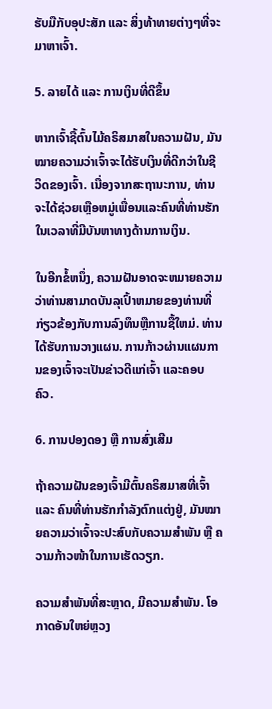ຮັບມືກັບອຸປະສັກ ແລະ ສິ່ງທ້າທາຍຕ່າງໆທີ່ຈະມາຫາເຈົ້າ.

5. ລາຍໄດ້ ແລະ ການເງິນທີ່ດີຂຶ້ນ

ຫາກເຈົ້າຊື້ຕົ້ນໄມ້ຄຣິສມາສໃນຄວາມຝັນ, ມັນໝາຍຄວາມວ່າເຈົ້າຈະໄດ້ຮັບເງິນທີ່ດີກວ່າໃນຊີວິດຂອງເຈົ້າ. ເນື່ອງຈາກສະຖານະການ, ທ່ານຈະໄດ້ຊ່ວຍເຫຼືອຫມູ່ເພື່ອນແລະຄົນທີ່ທ່ານຮັກໃນເວລາທີ່ມີບັນຫາທາງດ້ານການເງິນ.

ໃນອີກຂໍ້ຫນຶ່ງ, ຄວາມຝັນອາດຈະຫມາຍຄວາມວ່າທ່ານສາມາດບັນລຸເປົ້າຫມາຍຂອງທ່ານທີ່ກ່ຽວຂ້ອງກັບການລົງທຶນຫຼືການຊື້ໃຫມ່. ທ່ານໄດ້ຮັບການວາງແຜນ. ການກ້າວຜ່ານແຜນການຂອງເຈົ້າຈະເປັນຂ່າວດີແກ່ເຈົ້າ ແລະຄອບຄົວ.

6. ການປອງດອງ ຫຼື ການສົ່ງເສີມ

ຖ້າຄວາມຝັນຂອງເຈົ້າມີຕົ້ນຄຣິສມາສທີ່ເຈົ້າ ແລະ ຄົນທີ່ທ່ານຮັກກຳລັງຕົກແຕ່ງຢູ່, ມັນໝາຍຄວາມວ່າເຈົ້າຈະປະສົບກັບຄວາມສຳພັນ ຫຼື ຄວາມກ້າວໜ້າໃນການເຮັດວຽກ.

ຄວາມສຳພັນທີ່ສະຫຼາດ, ມີຄວາມສຳພັນ. ໂອກາດອັນໃຫຍ່ຫຼວງ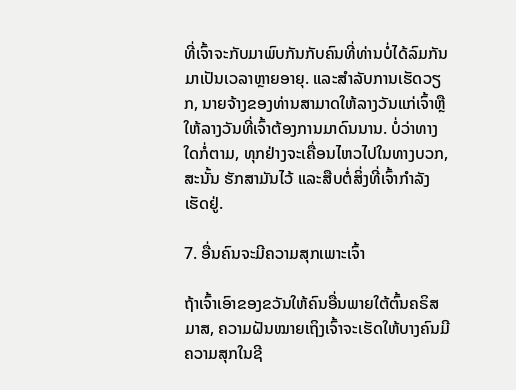ທີ່ເຈົ້າຈະກັບມາພົບກັນກັບຄົນທີ່ທ່ານບໍ່ໄດ້ລົມກັນມາເປັນເວລາຫຼາຍອາຍຸ. ແລະສໍາລັບການເຮັດວຽກ, ນາຍຈ້າງຂອງທ່ານສາມາດໃຫ້ລາງວັນແກ່ເຈົ້າຫຼືໃຫ້ລາງວັນທີ່ເຈົ້າຕ້ອງການມາດົນນານ. ບໍ່ວ່າທາງໃດກໍ່ຕາມ, ທຸກຢ່າງຈະເຄື່ອນໄຫວໄປໃນທາງບວກ, ສະນັ້ນ ຮັກສາມັນໄວ້ ແລະສືບຕໍ່ສິ່ງທີ່ເຈົ້າກຳລັງເຮັດຢູ່.

7. ອື່ນຄົນຈະມີຄວາມສຸກເພາະເຈົ້າ

ຖ້າເຈົ້າເອົາຂອງຂວັນໃຫ້ຄົນອື່ນພາຍໃຕ້ຕົ້ນຄຣິສມາສ, ຄວາມຝັນໝາຍເຖິງເຈົ້າຈະເຮັດໃຫ້ບາງຄົນມີຄວາມສຸກໃນຊີ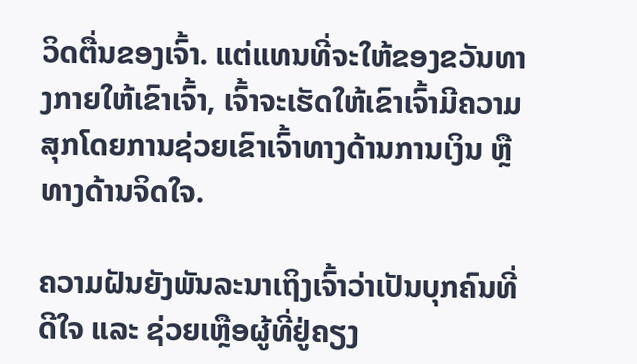ວິດຕື່ນຂອງເຈົ້າ. ແຕ່ແທນທີ່ຈະໃຫ້ຂອງຂວັນທາງກາຍໃຫ້ເຂົາເຈົ້າ, ເຈົ້າຈະເຮັດໃຫ້ເຂົາເຈົ້າມີຄວາມສຸກໂດຍການຊ່ວຍເຂົາເຈົ້າທາງດ້ານການເງິນ ຫຼື ທາງດ້ານຈິດໃຈ.

ຄວາມຝັນຍັງພັນລະນາເຖິງເຈົ້າວ່າເປັນບຸກຄົນທີ່ດີໃຈ ແລະ ຊ່ວຍເຫຼືອຜູ້ທີ່ຢູ່ຄຽງ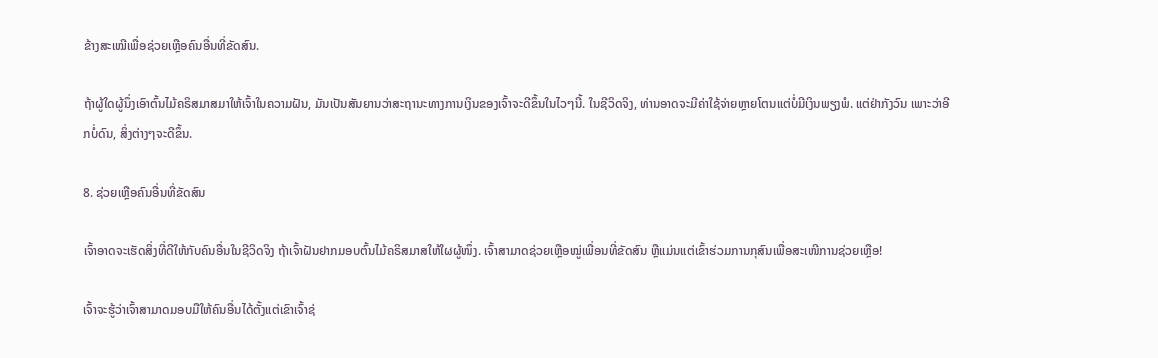ຂ້າງສະເໝີເພື່ອຊ່ວຍເຫຼືອຄົນອື່ນທີ່ຂັດສົນ.

ຖ້າຜູ້ໃດຜູ້ນຶ່ງເອົາຕົ້ນໄມ້ຄຣິສມາສມາໃຫ້ເຈົ້າໃນຄວາມຝັນ, ມັນເປັນສັນຍານວ່າສະຖານະທາງການເງິນຂອງເຈົ້າຈະດີຂຶ້ນໃນໄວໆນີ້. ໃນຊີວິດຈິງ, ທ່ານອາດຈະມີຄ່າໃຊ້ຈ່າຍຫຼາຍໂຕນແຕ່ບໍ່ມີເງິນພຽງພໍ. ແຕ່ຢ່າກັງວົນ ເພາະວ່າອີກບໍ່ດົນ, ສິ່ງຕ່າງໆຈະດີຂຶ້ນ.

8. ຊ່ວຍເຫຼືອຄົນອື່ນທີ່ຂັດສົນ

ເຈົ້າອາດຈະເຮັດສິ່ງທີ່ດີໃຫ້ກັບຄົນອື່ນໃນຊີວິດຈິງ ຖ້າເຈົ້າຝັນຢາກມອບຕົ້ນໄມ້ຄຣິສມາສໃຫ້ໃຜຜູ້ໜຶ່ງ. ເຈົ້າສາມາດຊ່ວຍເຫຼືອໝູ່ເພື່ອນທີ່ຂັດສົນ ຫຼືແມ່ນແຕ່ເຂົ້າຮ່ວມການກຸສົນເພື່ອສະເໜີການຊ່ວຍເຫຼືອ!

ເຈົ້າຈະຮູ້ວ່າເຈົ້າສາມາດມອບມືໃຫ້ຄົນອື່ນໄດ້ຕັ້ງແຕ່ເຂົາເຈົ້າຊ່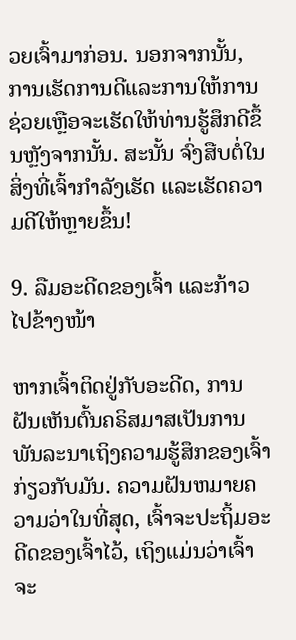ວຍເຈົ້າມາກ່ອນ. ນອກຈາກນັ້ນ, ການເຮັດການດີແລະການໃຫ້ການຊ່ວຍເຫຼືອຈະເຮັດໃຫ້ທ່ານຮູ້ສຶກດີຂຶ້ນຫຼັງຈາກນັ້ນ. ສະນັ້ນ ຈົ່ງສືບຕໍ່ໃນສິ່ງທີ່ເຈົ້າກຳລັງເຮັດ ແລະເຮັດຄວາມດີໃຫ້ຫຼາຍຂຶ້ນ!

9. ລືມອະດີດຂອງເຈົ້າ ແລະກ້າວໄປຂ້າງໜ້າ

ຫາກເຈົ້າຕິດຢູ່ກັບອະດີດ, ການຝັນເຫັນຕົ້ນຄຣິສມາສເປັນການພັນລະນາເຖິງຄວາມຮູ້ສຶກຂອງເຈົ້າກ່ຽວກັບມັນ. ຄວາມຝັນຫມາຍຄວາມວ່າໃນທີ່ສຸດ, ເຈົ້າຈະປະຖິ້ມອະດີດຂອງເຈົ້າໄວ້, ເຖິງແມ່ນວ່າເຈົ້າຈະ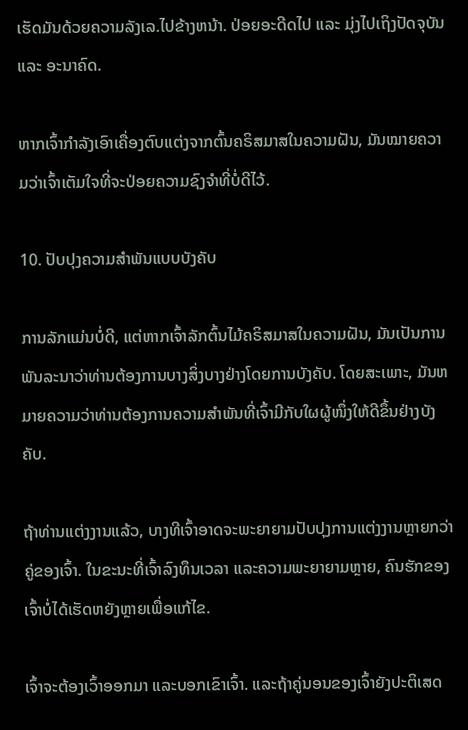ເຮັດມັນດ້ວຍຄວາມລັງເລ.ໄປຂ້າງຫນ້າ. ປ່ອຍອະດີດໄປ ແລະ ມຸ່ງໄປເຖິງປັດຈຸບັນ ແລະ ອະນາຄົດ.

ຫາກເຈົ້າກຳລັງເອົາເຄື່ອງຕົບແຕ່ງຈາກຕົ້ນຄຣິສມາສໃນຄວາມຝັນ, ມັນໝາຍຄວາມວ່າເຈົ້າເຕັມໃຈທີ່ຈະປ່ອຍຄວາມຊົງຈຳທີ່ບໍ່ດີໄວ້.

10. ປັບປຸງຄວາມສຳພັນແບບບັງຄັບ

ການລັກແມ່ນບໍ່ດີ, ແຕ່ຫາກເຈົ້າລັກຕົ້ນໄມ້ຄຣິສມາສໃນຄວາມຝັນ, ມັນເປັນການພັນລະນາວ່າທ່ານຕ້ອງການບາງສິ່ງບາງຢ່າງໂດຍການບັງຄັບ. ໂດຍສະເພາະ, ມັນຫມາຍຄວາມວ່າທ່ານຕ້ອງການຄວາມສຳພັນທີ່ເຈົ້າມີກັບໃຜຜູ້ໜຶ່ງໃຫ້ດີຂຶ້ນຢ່າງບັງຄັບ.

ຖ້າທ່ານແຕ່ງງານແລ້ວ, ບາງທີເຈົ້າອາດຈະພະຍາຍາມປັບປຸງການແຕ່ງງານຫຼາຍກວ່າຄູ່ຂອງເຈົ້າ. ໃນຂະນະທີ່ເຈົ້າລົງທຶນເວລາ ແລະຄວາມພະຍາຍາມຫຼາຍ, ຄົນຮັກຂອງເຈົ້າບໍ່ໄດ້ເຮັດຫຍັງຫຼາຍເພື່ອແກ້ໄຂ.

ເຈົ້າຈະຕ້ອງເວົ້າອອກມາ ແລະບອກເຂົາເຈົ້າ. ແລະຖ້າຄູ່ນອນຂອງເຈົ້າຍັງປະຕິເສດ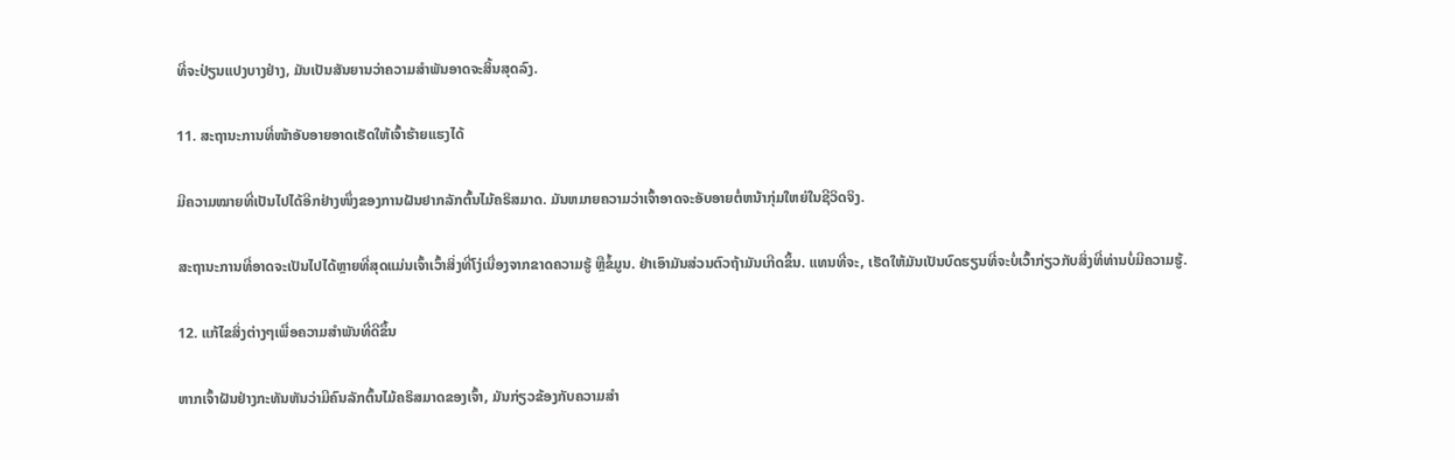ທີ່ຈະປ່ຽນແປງບາງຢ່າງ, ມັນເປັນສັນຍານວ່າຄວາມສຳພັນອາດຈະສິ້ນສຸດລົງ.

11. ສະຖານະການທີ່ໜ້າອັບອາຍອາດເຮັດໃຫ້ເຈົ້າຮ້າຍແຮງໄດ້

ມີຄວາມໝາຍທີ່ເປັນໄປໄດ້ອີກຢ່າງໜຶ່ງຂອງການຝັນຢາກລັກຕົ້ນໄມ້ຄຣິສມາດ. ມັນຫມາຍຄວາມວ່າເຈົ້າອາດຈະອັບອາຍຕໍ່ຫນ້າກຸ່ມໃຫຍ່ໃນຊີວິດຈິງ.

ສະຖານະການທີ່ອາດຈະເປັນໄປໄດ້ຫຼາຍທີ່ສຸດແມ່ນເຈົ້າເວົ້າສິ່ງທີ່ໂງ່ເນື່ອງຈາກຂາດຄວາມຮູ້ ຫຼືຂໍ້ມູນ. ຢ່າເອົາມັນສ່ວນຕົວຖ້າມັນເກີດຂຶ້ນ. ແທນທີ່ຈະ, ເຮັດໃຫ້ມັນເປັນບົດຮຽນທີ່ຈະບໍ່ເວົ້າກ່ຽວກັບສິ່ງທີ່ທ່ານບໍ່ມີຄວາມຮູ້.

12. ແກ້ໄຂສິ່ງຕ່າງໆເພື່ອຄວາມສຳພັນທີ່ດີຂຶ້ນ

ຫາກເຈົ້າຝັນຢ່າງກະທັນຫັນວ່າມີຄົນລັກຕົ້ນໄມ້ຄຣິສມາດຂອງເຈົ້າ, ມັນກ່ຽວຂ້ອງກັບຄວາມສຳ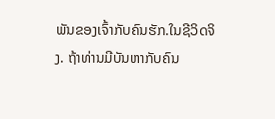ພັນຂອງເຈົ້າກັບຄົນຮັກ.ໃນຊີວິດຈິງ. ຖ້າທ່ານມີບັນຫາກັບຄົນ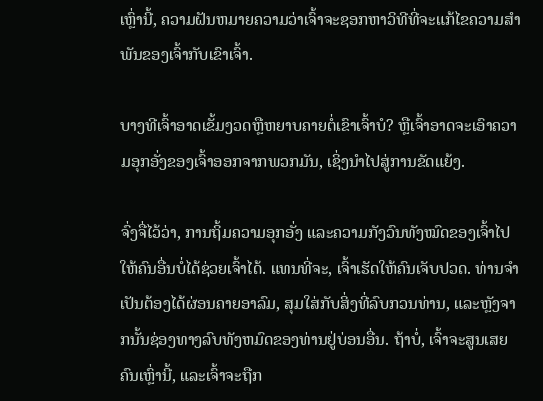ເຫຼົ່ານີ້, ຄວາມຝັນຫມາຍຄວາມວ່າເຈົ້າຈະຊອກຫາວິທີທີ່ຈະແກ້ໄຂຄວາມສໍາພັນຂອງເຈົ້າກັບເຂົາເຈົ້າ.

ບາງທີເຈົ້າອາດເຂັ້ມງວດຫຼືຫຍາບຄາຍຕໍ່ເຂົາເຈົ້າບໍ? ຫຼືເຈົ້າອາດຈະເອົາຄວາມອຸກອັ່ງຂອງເຈົ້າອອກຈາກພວກມັນ, ເຊິ່ງນໍາໄປສູ່ການຂັດແຍ້ງ.

ຈົ່ງຈື່ໄວ້ວ່າ, ການຖິ້ມຄວາມອຸກອັ່ງ ແລະຄວາມກັງວົນທັງໝົດຂອງເຈົ້າໄປໃຫ້ຄົນອື່ນບໍ່ໄດ້ຊ່ວຍເຈົ້າໄດ້. ແທນທີ່ຈະ, ເຈົ້າເຮັດໃຫ້ຄົນເຈັບປວດ. ທ່ານຈໍາເປັນຕ້ອງໄດ້ຜ່ອນຄາຍອາລົມ, ສຸມໃສ່ກັບສິ່ງທີ່ລົບກວນທ່ານ, ແລະຫຼັງຈາກນັ້ນຊ່ອງທາງລົບທັງຫມົດຂອງທ່ານຢູ່ບ່ອນອື່ນ. ຖ້າບໍ່, ເຈົ້າຈະສູນເສຍຄົນເຫຼົ່ານີ້, ແລະເຈົ້າຈະຖືກ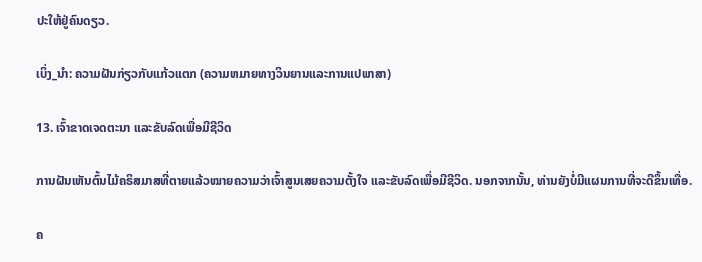ປະໃຫ້ຢູ່ຄົນດຽວ.

ເບິ່ງ_ນຳ: ຄວາມຝັນກ່ຽວກັບແກ້ວແຕກ (ຄວາມຫມາຍທາງວິນຍານແລະການແປພາສາ)

13. ເຈົ້າຂາດເຈດຕະນາ ແລະຂັບລົດເພື່ອມີຊີວິດ

ການຝັນເຫັນຕົ້ນໄມ້ຄຣິສມາສທີ່ຕາຍແລ້ວໝາຍຄວາມວ່າເຈົ້າສູນເສຍຄວາມຕັ້ງໃຈ ແລະຂັບລົດເພື່ອມີຊີວິດ. ນອກຈາກນັ້ນ, ທ່ານຍັງບໍ່ມີແຜນການທີ່ຈະດີຂຶ້ນເທື່ອ.

ຄ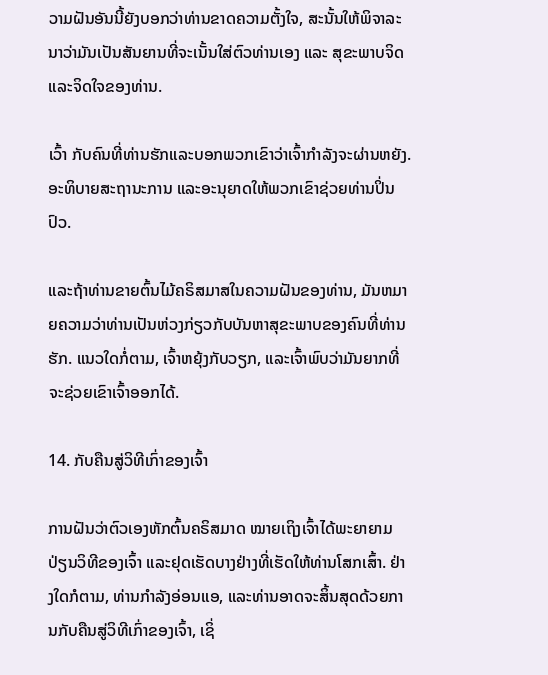ວາມຝັນອັນນີ້ຍັງບອກວ່າທ່ານຂາດຄວາມຕັ້ງໃຈ, ສະນັ້ນໃຫ້ພິຈາລະນາວ່າມັນເປັນສັນຍານທີ່ຈະເນັ້ນໃສ່ຕົວທ່ານເອງ ແລະ ສຸຂະພາບຈິດ ແລະຈິດໃຈຂອງທ່ານ.

ເວົ້າ ກັບຄົນທີ່ທ່ານຮັກແລະບອກພວກເຂົາວ່າເຈົ້າກໍາລັງຈະຜ່ານຫຍັງ. ອະທິບາຍສະຖານະການ ແລະອະນຸຍາດໃຫ້ພວກເຂົາຊ່ວຍທ່ານປິ່ນປົວ.

ແລະຖ້າທ່ານຂາຍຕົ້ນໄມ້ຄຣິສມາສໃນຄວາມຝັນຂອງທ່ານ, ມັນຫມາຍຄວາມວ່າທ່ານເປັນຫ່ວງກ່ຽວກັບບັນຫາສຸຂະພາບຂອງຄົນທີ່ທ່ານຮັກ. ແນວໃດກໍ່ຕາມ, ເຈົ້າຫຍຸ້ງກັບວຽກ, ແລະເຈົ້າພົບວ່າມັນຍາກທີ່ຈະຊ່ວຍເຂົາເຈົ້າອອກໄດ້.

14. ກັບຄືນສູ່ວິທີເກົ່າຂອງເຈົ້າ

ການຝັນວ່າຕົວເອງຫັກຕົ້ນຄຣິສມາດ ໝາຍເຖິງເຈົ້າໄດ້ພະຍາຍາມປ່ຽນວິທີຂອງເຈົ້າ ແລະຢຸດເຮັດບາງຢ່າງທີ່ເຮັດໃຫ້ທ່ານໂສກເສົ້າ. ຢ່າງໃດກໍຕາມ, ທ່ານກໍາລັງອ່ອນແອ, ແລະທ່ານອາດຈະສິ້ນສຸດດ້ວຍການກັບຄືນສູ່ວິທີເກົ່າຂອງເຈົ້າ, ເຊິ່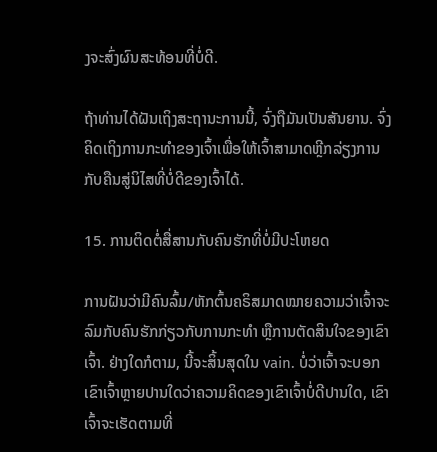ງຈະສົ່ງຜົນສະທ້ອນທີ່ບໍ່ດີ.

ຖ້າທ່ານໄດ້ຝັນເຖິງສະຖານະການນີ້, ຈົ່ງຖືມັນເປັນສັນຍານ. ຈົ່ງຄິດເຖິງການກະທຳຂອງເຈົ້າເພື່ອໃຫ້ເຈົ້າສາມາດຫຼີກລ່ຽງການກັບຄືນສູ່ນິໄສທີ່ບໍ່ດີຂອງເຈົ້າໄດ້.

15. ການຕິດຕໍ່ສື່ສານກັບຄົນຮັກທີ່ບໍ່ມີປະໂຫຍດ

ການຝັນວ່າມີຄົນລົ້ມ/ຫັກຕົ້ນຄຣິສມາດໝາຍຄວາມວ່າເຈົ້າຈະລົມກັບຄົນຮັກກ່ຽວກັບການກະທຳ ຫຼືການຕັດສິນໃຈຂອງເຂົາເຈົ້າ. ຢ່າງໃດກໍຕາມ, ນີ້ຈະສິ້ນສຸດໃນ vain. ບໍ່ວ່າເຈົ້າຈະບອກເຂົາເຈົ້າຫຼາຍປານໃດວ່າຄວາມຄິດຂອງເຂົາເຈົ້າບໍ່ດີປານໃດ, ເຂົາເຈົ້າຈະເຮັດຕາມທີ່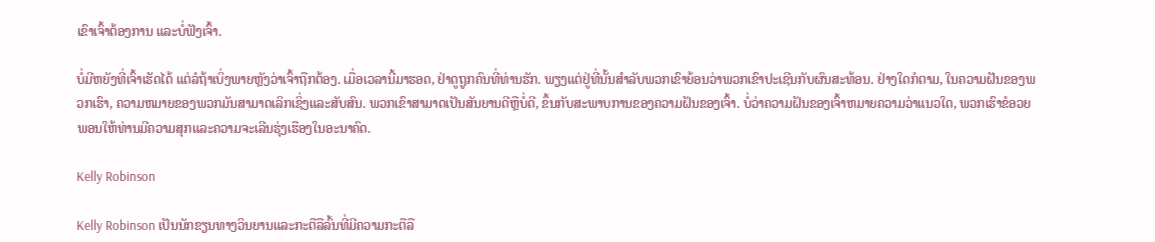ເຂົາເຈົ້າຕ້ອງການ ແລະບໍ່ຟັງເຈົ້າ.

ບໍ່ມີຫຍັງທີ່ເຈົ້າເຮັດໄດ້ ແຕ່ລໍຖ້າເບິ່ງພາຍຫຼັງວ່າເຈົ້າຖືກຕ້ອງ. ເມື່ອເວລານີ້ມາຮອດ, ຢ່າດູຖູກຄົນທີ່ທ່ານຮັກ. ພຽງແຕ່ຢູ່ທີ່ນັ້ນສໍາລັບພວກເຂົາຍ້ອນວ່າພວກເຂົາປະເຊີນກັບຜົນສະທ້ອນ. ຢ່າງໃດກໍຕາມ, ໃນຄວາມຝັນຂອງພວກເຮົາ, ຄວາມຫມາຍຂອງພວກມັນສາມາດເລິກເຊິ່ງແລະສັບສົນ. ພວກເຂົາສາມາດເປັນສັນຍານດີຫຼືບໍ່ດີ, ຂຶ້ນກັບສະພາບການຂອງຄວາມຝັນຂອງເຈົ້າ. ບໍ່ວ່າຄວາມຝັນຂອງເຈົ້າຫມາຍຄວາມວ່າແນວໃດ, ພວກເຮົາຂໍອວຍພອນໃຫ້ທ່ານມີຄວາມສຸກແລະຄວາມຈະເລີນຮຸ່ງເຮືອງໃນອະນາຄົດ.

Kelly Robinson

Kelly Robinson ເປັນນັກຂຽນທາງວິນຍານແລະກະຕືລືລົ້ນທີ່ມີຄວາມກະຕືລື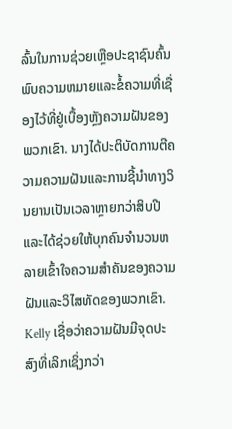ລົ້ນໃນການຊ່ວຍເຫຼືອປະຊາຊົນຄົ້ນພົບຄວາມຫມາຍແລະຂໍ້ຄວາມທີ່ເຊື່ອງໄວ້ທີ່ຢູ່ເບື້ອງຫຼັງຄວາມຝັນຂອງພວກເຂົາ. ນາງໄດ້ປະຕິບັດການຕີຄວາມຄວາມຝັນແລະການຊີ້ນໍາທາງວິນຍານເປັນເວລາຫຼາຍກວ່າສິບປີແລະໄດ້ຊ່ວຍໃຫ້ບຸກຄົນຈໍານວນຫລາຍເຂົ້າໃຈຄວາມສໍາຄັນຂອງຄວາມຝັນແລະວິໄສທັດຂອງພວກເຂົາ. Kelly ເຊື່ອວ່າຄວາມຝັນມີຈຸດປະສົງທີ່ເລິກເຊິ່ງກວ່າ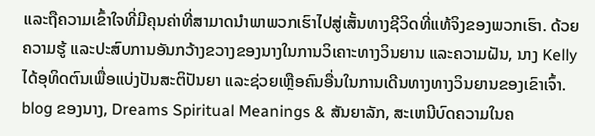ແລະຖືຄວາມເຂົ້າໃຈທີ່ມີຄຸນຄ່າທີ່ສາມາດນໍາພາພວກເຮົາໄປສູ່ເສັ້ນທາງຊີວິດທີ່ແທ້ຈິງຂອງພວກເຮົາ. ດ້ວຍຄວາມຮູ້ ແລະປະສົບການອັນກວ້າງຂວາງຂອງນາງໃນການວິເຄາະທາງວິນຍານ ແລະຄວາມຝັນ, ນາງ Kelly ໄດ້ອຸທິດຕົນເພື່ອແບ່ງປັນສະຕິປັນຍາ ແລະຊ່ວຍເຫຼືອຄົນອື່ນໃນການເດີນທາງທາງວິນຍານຂອງເຂົາເຈົ້າ. blog ຂອງນາງ, Dreams Spiritual Meanings & ສັນຍາລັກ, ສະເຫນີບົດຄວາມໃນຄ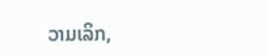ວາມເລິກ,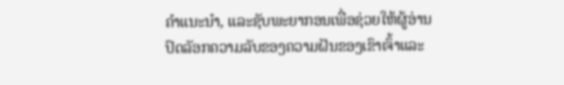ຄໍາແນະນໍາ, ແລະຊັບພະຍາກອນເພື່ອຊ່ວຍໃຫ້ຜູ້ອ່ານປົດລັອກຄວາມລັບຂອງຄວາມຝັນຂອງເຂົາເຈົ້າແລະ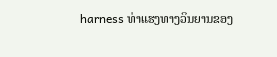harness ທ່າແຮງທາງວິນຍານຂອງ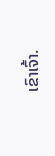ເຂົາເຈົ້າ.